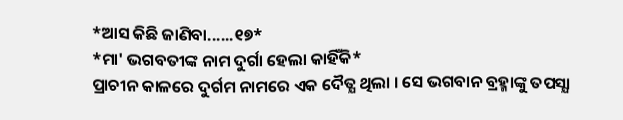*ଆସ କିଛି ଜାଣିବା......୧୭*
*ମା' ଭଗବତୀଙ୍କ ନାମ ଦୁର୍ଗା ହେଲା କାହିଁକି*
ପ୍ରାଚୀନ କାଳରେ ଦୁର୍ଗମ ନାମରେ ଏକ ଦୈତ୍ଯ ଥିଲା । ସେ ଭଗବାନ ବ୍ରହ୍ମାଙ୍କୁ ତପସ୍ଯା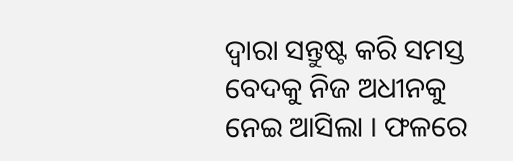ଦ୍ବାରା ସନ୍ତୁଷ୍ଟ କରି ସମସ୍ତ ବେଦକୁ ନିଜ ଅଧୀନକୁ ନେଇ ଆସିଲା । ଫଳରେ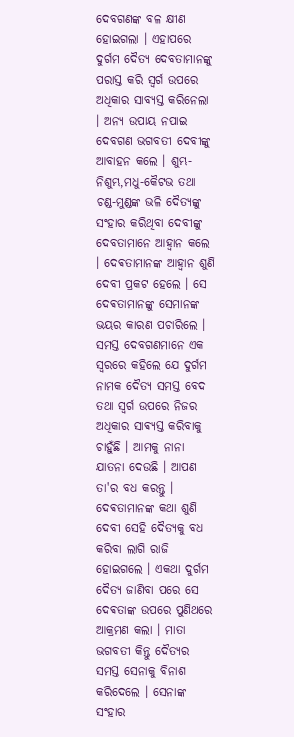ଦେବଗଣଙ୍କ ବଳ କ୍ଷୀଣ ହୋଇଗଲା । ଏହାପରେ ଦୁର୍ଗମ ଦୈତ୍ଯ ଦେବତାମାନଙ୍କୁ ପରାସ୍ତ କରି ସ୍ବର୍ଗ ଉପରେ ଅଧିକାର ସାବ୍ଯସ୍ତ କରିନେଲା । ଅନ୍ଯ ଉପାୟ ନପାଇ ଦେବଗଣ ଭଗବତୀ ଦେବୀଙ୍କୁ ଆବାହନ କଲେ । ଶୁମ୍ଭ-ନିଶୁମ୍ଭ,ମଧୁ-କୈଟଭ ତଥା ଚଣ୍ଡ-ମୁଣ୍ଡଙ୍କ ଭଳି ଦୈତ୍ଯଙ୍କୁ ସଂହାର କରିଥିବା ଦେବୀଙ୍କୁ ଦେବତାମାନେ ଆହ୍ବାନ କଲେ । ଦେଵତାମାନଙ୍କ ଆହ୍ବାନ ଶୁଣି ଦେବୀ ପ୍ରକଟ ହେଲେ । ସେ ଦେଵତାମାନଙ୍କୁ ସେମାନଙ୍କ ଭୟର କାରଣ ପଚାରିଲେ । ସମସ୍ତ ଦେବଗଣମାନେ ଏକ ସ୍ବରରେ କହିଲେ ଯେ ଦୁର୍ଗମ ନାମକ ଦୈତ୍ଯ ସମସ୍ତ ବେଦ ତଥା ସ୍ବର୍ଗ ଉପରେ ନିଜର ଅଧିକାର ସାଵ୍ଯସ୍ତ କରିବାକୁ ଚାହୁଁଛି । ଆମକୁ ନାନା ଯାତନା ଦେଉଛି । ଆପଣ ତା'ର ବଧ କରନ୍ତୁ । ଦେଵତାମାନଙ୍କ କଥା ଶୁଣି ଦେବୀ ସେହି ଦୈତ୍ଯକୁ ବଧ କରିବା ଲାଗି ରାଜି ହୋଇଗଲେ । ଏକଥା ଦୁର୍ଗମ ଦୈତ୍ଯ ଜାଣିବା ପରେ ସେ ଦେଵତାଙ୍କ ଉପରେ ପୁଣିଥରେ ଆକ୍ରମଣ କଲା । ମାତା ଭଗବତୀ କିନ୍ତୁ ଦୈତ୍ଯର ସମସ୍ତ ସେନାକୁ ବିନାଶ କରିଦେଲେ । ସେନାଙ୍କ ସଂହାର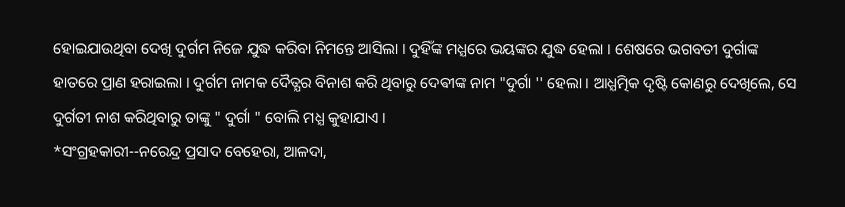ହୋଇଯାଉଥିବା ଦେଖି ଦୁର୍ଗମ ନିଜେ ଯୁଦ୍ଧ କରିବା ନିମନ୍ତେ ଆସିଲା । ଦୁହିଁଙ୍କ ମଧ୍ଯରେ ଭୟଙ୍କର ଯୁଦ୍ଧ ହେଲା । ଶେଷରେ ଭଗବତୀ ଦୁର୍ଗାଙ୍କ ହାତରେ ପ୍ରାଣ ହରାଇଲା । ଦୁର୍ଗମ ନାମକ ଦୈତ୍ଯର ବିନାଶ କରି ଥିବାରୁ ଦେଵୀଙ୍କ ନାମ "ଦୁର୍ଗା '' ହେଲା । ଆଧ୍ଯତ୍ମିକ ଦୃଷ୍ଟି କୋଣରୁ ଦେଖିଲେ, ସେ ଦୁର୍ଗତୀ ନାଶ କରିଥିବାରୁ ତାଙ୍କୁ " ଦୁର୍ଗା " ବୋଲି ମଧ୍ଯ କୁହାଯାଏ ।
*ସଂଗ୍ରହକାରୀ--ନରେନ୍ଦ୍ର ପ୍ରସାଦ ବେହେରା, ଆଳଦା,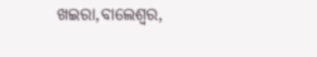ଖଇରା,ବାଲେଶ୍ବର,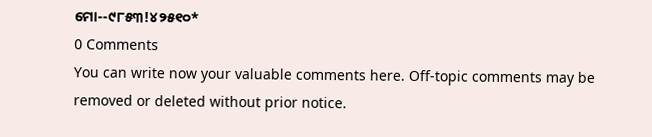ମୋ--୯୮୫୩!୪୨୫୧୦*
0 Comments
You can write now your valuable comments here. Off-topic comments may be removed or deleted without prior notice.